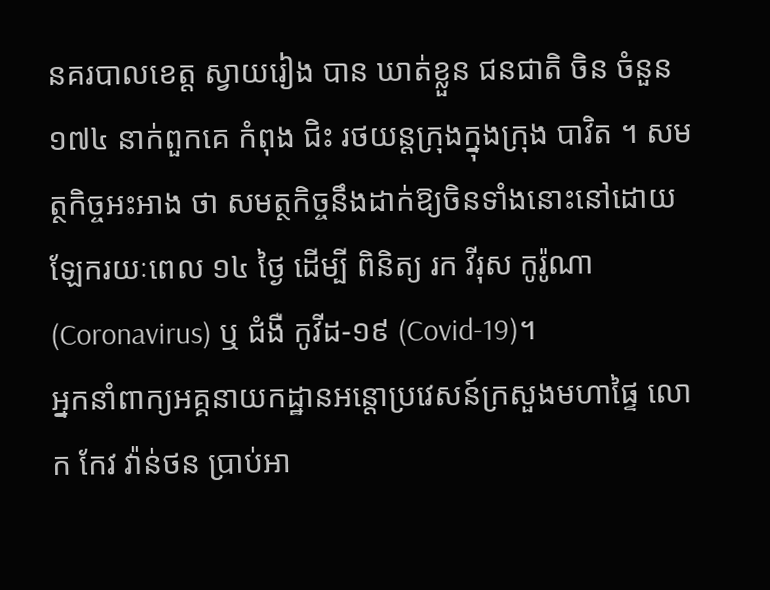នគរបាលខេត្ត ស្វាយរៀង បាន ឃាត់ខ្លួន ជនជាតិ ចិន ចំនួន ១៧៤ នាក់ពួកគេ កំពុង ជិះ រថយន្តក្រុងក្នុងក្រុង បាវិត ។ សមត្ថកិច្ចអះអាង ថា សមត្ថកិច្ចនឹងដាក់ឱ្យចិនទាំងនោះនៅដោយឡែករយៈពេល ១៤ ថ្ងៃ ដើម្បី ពិនិត្យ រក វីរុស កូរ៉ូណា (Coronavirus) ឬ ជំងឺ កូវីដ-១៩ (Covid-19)។
អ្នកនាំពាក្យអគ្គនាយកដ្ឋានអន្តោប្រវេសន៍ក្រសួងមហាផ្ទៃ លោក កែវ វ៉ាន់ថន ប្រាប់អា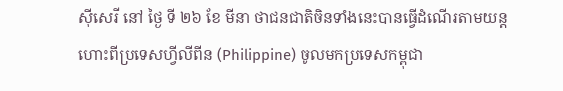ស៊ីសេរី នៅ ថ្ងៃ ទី ២៦ ខែ មីនា ថាជនជាតិចិនទាំងនេះបានធ្វើដំណើរតាមយន្តហោះពីប្រទេសហ្វីលីពីន (Philippine) ចូលមកប្រទេសកម្ពុជា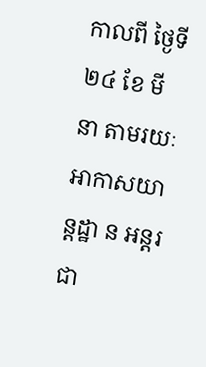កាលពី ថ្ងៃទី ២៤ ខែ មីនា តាមរយៈអាកាសយាន្តដ្ឋា ន អន្តរជា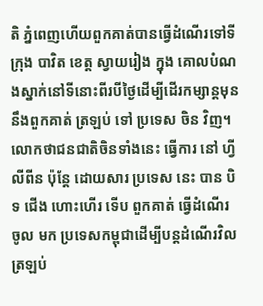តិ ភ្នំពេញហើយពួកគាត់បានធ្វើដំណើរទៅទីក្រុង បាវិត ខេត្ត ស្វាយរៀង ក្នុង គោលបំណងស្នាក់នៅទីនោះពីរបីថ្ងៃដើម្បីដើរកម្សាន្តមុននឹងពួកគាត់ ត្រឡប់ ទៅ ប្រទេស ចិន វិញ។
លោកថាជនជាតិចិនទាំងនេះ ធ្វើការ នៅ ហ្វីលីពីន ប៉ុន្តែ ដោយសារ ប្រទេស នេះ បាន បិទ ជើង ហោះហើរ ទើប ពួកគាត់ ធ្វើដំណើរ ចូល មក ប្រទេសកម្ពុជាដើម្បីបន្តដំណើរវិលត្រឡប់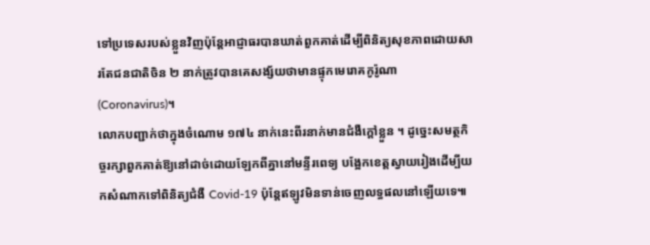ទៅប្រទេសរបស់ខ្លួនវិញប៉ុន្តែអាជ្ញាធរបានឃាត់ពួកគាត់ដើម្បីពិនិត្យសុខភាពដោយសារតែជនជាតិចិន ២ នាក់ត្រូវបានគេសង្ស័យថាមានផ្ទុកមេរោគកូរ៉ូណា (Coronavirus)។
លោកបញ្ជាក់ថាក្នុងចំណោម ១៧៤ នាក់នេះពីរនាក់មានជំងឺក្តៅខ្លួន ។ ដូច្នេះសមត្ថកិច្ចរក្សាពួកគាត់ឱ្យនៅដាច់ដោយឡែកពីគ្នានៅមន្ទីរពេទ្យ បង្អែកខេត្តស្វាយរៀងដើម្បីយកសំណាកទៅពិនិត្យជំងឺ Covid-19 ប៉ុន្តែឥឡូវមិនទាន់ចេញលទ្ធផលនៅឡើយទេ៕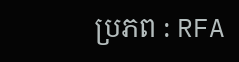ប្រភព : RFA